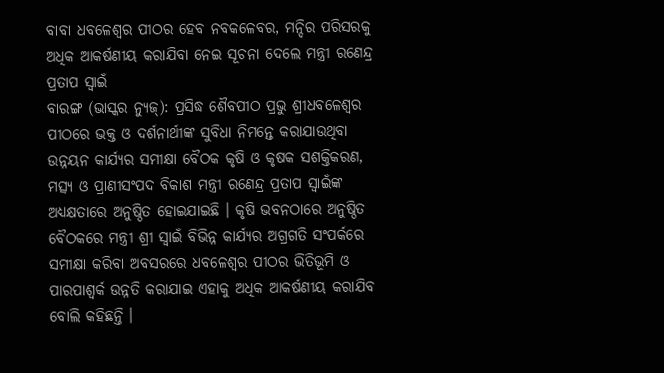ବାବା ଧବଳେଶ୍ୱର ପୀଠର ହେବ ନବକଳେବର, ମନ୍ଦିର ପରିସରକୁ ଅଧିକ ଆକର୍ଷଣୀୟ କରାଯିବା ନେଇ ସୂଚନା ଦେଲେ ମନ୍ତ୍ରୀ ରଣେନ୍ଦ୍ର ପ୍ରତାପ ସ୍ୱାଇଁ
ବାରଙ୍ଗ (ଭାସ୍କର ନ୍ୟୁଜ୍): ପ୍ରସିଦ୍ଧ ଶୈବପୀଠ ପ୍ରଭୁ ଶ୍ରୀଧବଳେଶ୍ୱର ପୀଠରେ ଭକ୍ତ ଓ ଦର୍ଶନାର୍ଥୀଙ୍କ ସୁବିଧା ନିମନ୍ତେ କରାଯାଉଥିବା ଉନ୍ନୟନ କାର୍ଯ୍ୟର ସମୀକ୍ଷା ବୈଠକ କୃଷି ଓ କୃଷକ ସଶକ୍ତିକରଣ, ମତ୍ସ୍ୟ ଓ ପ୍ରାଣୀସଂପଦ ବିକାଶ ମନ୍ତ୍ରୀ ରଣେନ୍ଦ୍ର ପ୍ରତାପ ସ୍ୱାଇଁଙ୍କ ଅଧ୍ୟକ୍ଷତାରେ ଅନୁଷ୍ଠିତ ହୋଇଯାଇଛି । କୃଷି ଭବନଠାରେ ଅନୁଷ୍ଠିତ ବୈଠକରେ ମନ୍ତ୍ରୀ ଶ୍ରୀ ସ୍ୱାଇଁ ବିଭିନ୍ନ କାର୍ଯ୍ୟର ଅଗ୍ରଗତି ସଂପର୍କରେ ସମୀକ୍ଷା କରିବା ଅବସରରେ ଧବଳେଶ୍ୱର ପୀଠର ଭିତିଭୂମି ଓ ପାରପାଶ୍ୱର୍କ ଉନ୍ନତି କରାଯାଇ ଏହାକୁ ଅଧିକ ଆକର୍ଷଣୀୟ କରାଯିବ ବୋଲି କହିଛନ୍ତି ।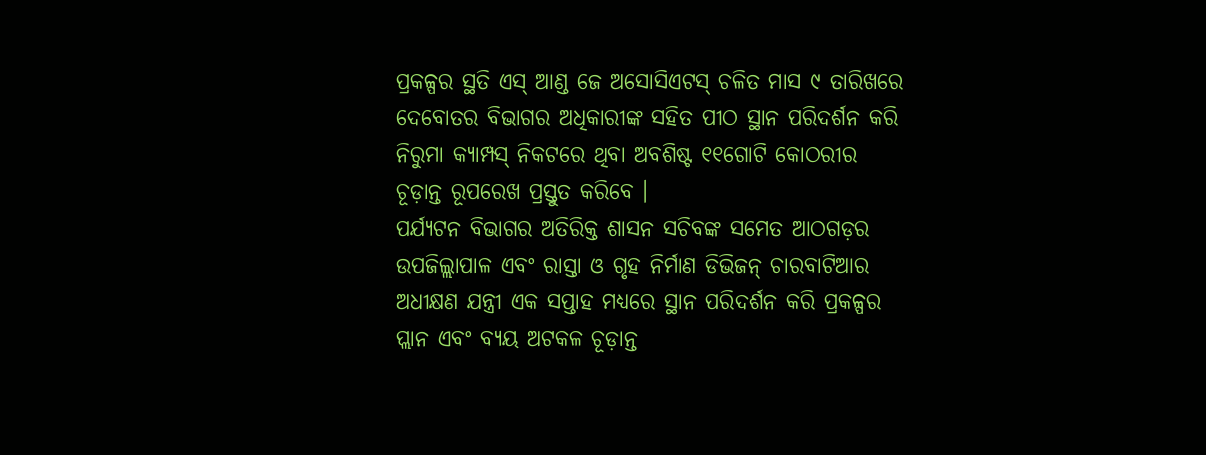ପ୍ରକଳ୍ପର ସ୍ଥତି ଏସ୍ ଆଣ୍ଡ ଜେ ଅସୋସିଏଟସ୍ ଚଳିତ ମାସ ୯ ତାରିଖରେ ଦେବୋତର ବିଭାଗର ଅଧିକାରୀଙ୍କ ସହିତ ପୀଠ ସ୍ଥାନ ପରିଦର୍ଶନ କରି ନିରୁମା କ୍ୟାମ୍ପସ୍ ନିକଟରେ ଥିବା ଅବଶିଷ୍ଟ ୧୧ଗୋଟି କୋଠରୀର ଚୂଡ଼ାନ୍ତ ରୂପରେଖ ପ୍ରସ୍ତୁତ କରିବେ ।
ପର୍ଯ୍ୟଟନ ବିଭାଗର ଅତିରିକ୍ତ ଶାସନ ସଚିବଙ୍କ ସମେତ ଆଠଗଡ଼ର ଉପଜିଲ୍ଲାପାଳ ଏବଂ ରାସ୍ତା ଓ ଗୃହ ନିର୍ମାଣ ଡିଭିଜନ୍ ଚାରବାଟିଆର ଅଧୀକ୍ଷଣ ଯନ୍ତ୍ରୀ ଏକ ସପ୍ତାହ ମଧ୍ୟରେ ସ୍ଥାନ ପରିଦର୍ଶନ କରି ପ୍ରକଳ୍ପର ପ୍ଲାନ ଏବଂ ବ୍ୟୟ ଅଟକଳ ଚୂଡ଼ାନ୍ତ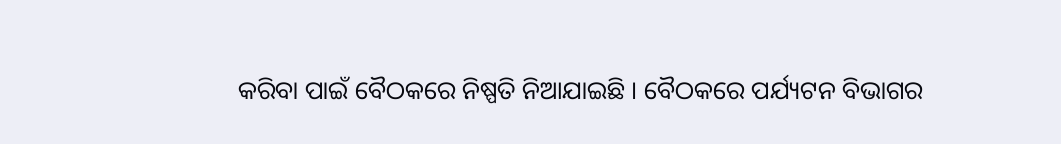କରିବା ପାଇଁ ବୈଠକରେ ନିଷ୍ପତି ନିଆଯାଇଛି । ବୈଠକରେ ପର୍ଯ୍ୟଟନ ବିଭାଗର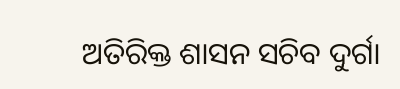ଅତିରିକ୍ତ ଶାସନ ସଚିବ ଦୁର୍ଗା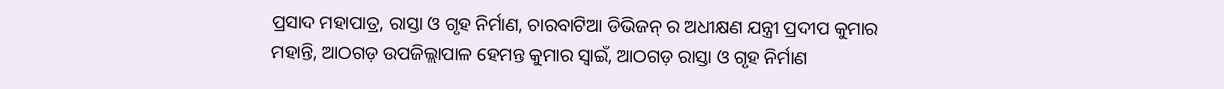ପ୍ରସାଦ ମହାପାତ୍ର, ରାସ୍ତା ଓ ଗୃହ ନିର୍ମାଣ, ଚାରବାଟିଆ ଡିଭିଜନ୍ ର ଅଧୀକ୍ଷଣ ଯନ୍ତ୍ରୀ ପ୍ରଦୀପ କୁମାର ମହାନ୍ତି, ଆଠଗଡ଼ ଉପଜିଲ୍ଲାପାଳ ହେମନ୍ତ କୁମାର ସ୍ୱାଇଁ, ଆଠଗଡ଼ ରାସ୍ତା ଓ ଗୃହ ନିର୍ମାଣ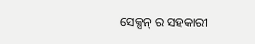ସେକ୍ସନ୍ ର ସହକାରୀ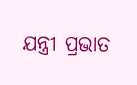ଯନ୍ତ୍ରୀ ପ୍ରଭାତ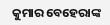କୁମାର ବେହେରାଙ୍କ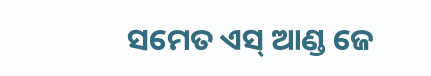ସମେତ ଏସ୍ ଆଣ୍ଡ ଜେ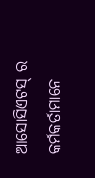ଆସୋସିଏଟସ୍ ର କର୍ମକର୍ତାମାନେ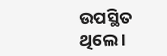ଉପସ୍ଥିତ ଥିଲେ ।